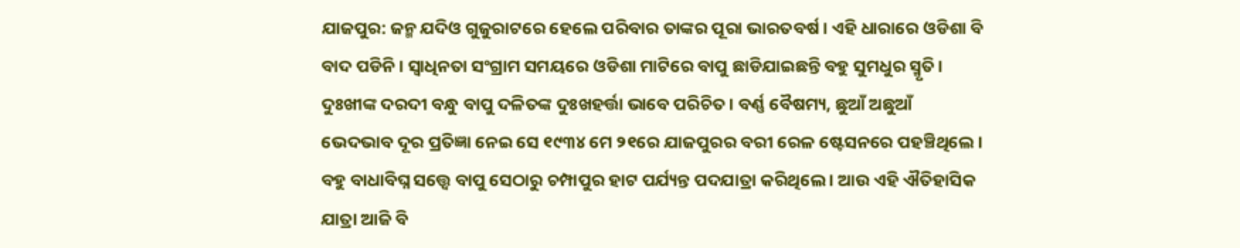ଯାଜପୁର: ଜନ୍ମ ଯଦିଓ ଗୁଜୁରାଟରେ ହେଲେ ପରିବାର ତାଙ୍କର ପୂରା ଭାରତବର୍ଷ । ଏହି ଧାରାରେ ଓଡିଶା ବି ବାଦ ପଡିନି । ସ୍ବାଧିନତା ସଂଗ୍ରାମ ସମୟରେ ଓଡିଶା ମାଟିରେ ବାପୁ ଛାଡିଯାଇଛନ୍ତି ବହୁ ସୁମଧୁର ସ୍ମୃତି । ଦୁଃଖୀଙ୍କ ଦରଦୀ ବନ୍ଧୁ ବାପୁ ଦଳିତଙ୍କ ଦୁଃଖହର୍ତ୍ତା ଭାବେ ପରିଚିତ । ବର୍ଣ୍ଣ ବୈଷମ୍ୟ, ଛୁଆଁ ଅଛୁଆଁ ଭେଦଭାବ ଦୂର ପ୍ରତିଜ୍ଞା ନେଇ ସେ ୧୯୩୪ ମେ ୨୧ରେ ଯାଜପୁରର ବରୀ ରେଳ ଷ୍ଟେସନରେ ପହଞ୍ଚିଥିଲେ । ବହୁ ବାଧାବିଘ୍ନ ସତ୍ତ୍ବେ ବାପୁ ସେଠାରୁ ଚମ୍ପାପୁର ହାଟ ପର୍ଯ୍ୟନ୍ତ ପଦଯାତ୍ରା କରିଥିଲେ । ଆଉ ଏହି ଐତିହାସିକ ଯାତ୍ରା ଆଜି ବି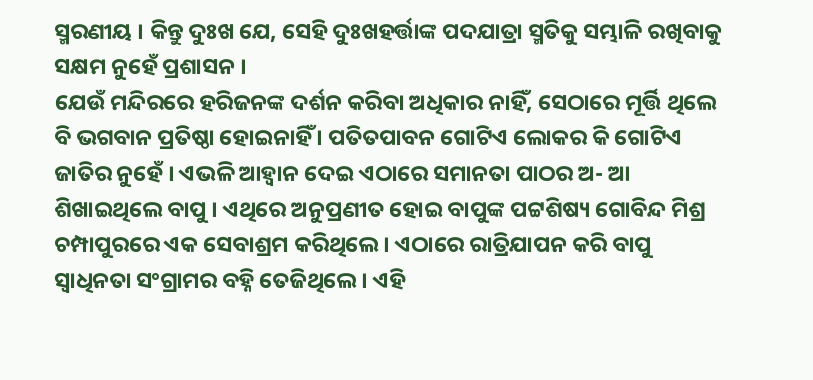ସ୍ମରଣୀୟ । କିନ୍ତୁ ଦୁଃଖ ଯେ, ସେହି ଦୁଃଖହର୍ତ୍ତାଙ୍କ ପଦଯାତ୍ରା ସ୍ମତିକୁ ସମ୍ଭାଳି ରଖିବାକୁ ସକ୍ଷମ ନୁହେଁ ପ୍ରଶାସନ ।
ଯେଉଁ ମନ୍ଦିରରେ ହରିଜନଙ୍କ ଦର୍ଶନ କରିବା ଅଧିକାର ନାହିଁ, ସେଠାରେ ମୂର୍ତ୍ତି ଥିଲେ ବି ଭଗବାନ ପ୍ରତିଷ୍ଠା ହୋଇନାହିଁ । ପତିତପାବନ ଗୋଟିଏ ଲୋକର କି ଗୋଟିଏ ଜାତିର ନୁହେଁ । ଏଭଳି ଆହ୍ବାନ ଦେଇ ଏଠାରେ ସମାନତା ପାଠର ଅ- ଆ ଶିଖାଇଥିଲେ ବାପୁ । ଏଥିରେ ଅନୁପ୍ରଣୀତ ହୋଇ ବାପୁଙ୍କ ପଟ୍ଟଶିଷ୍ୟ ଗୋବିନ୍ଦ ମିଶ୍ର ଚମ୍ପାପୁରରେ ଏକ ସେବାଶ୍ରମ କରିଥିଲେ । ଏଠାରେ ରାତ୍ରିଯାପନ କରି ବାପୁ ସ୍ବାଧିନତା ସଂଗ୍ରାମର ବହ୍ନି ତେଜିଥିଲେ । ଏହି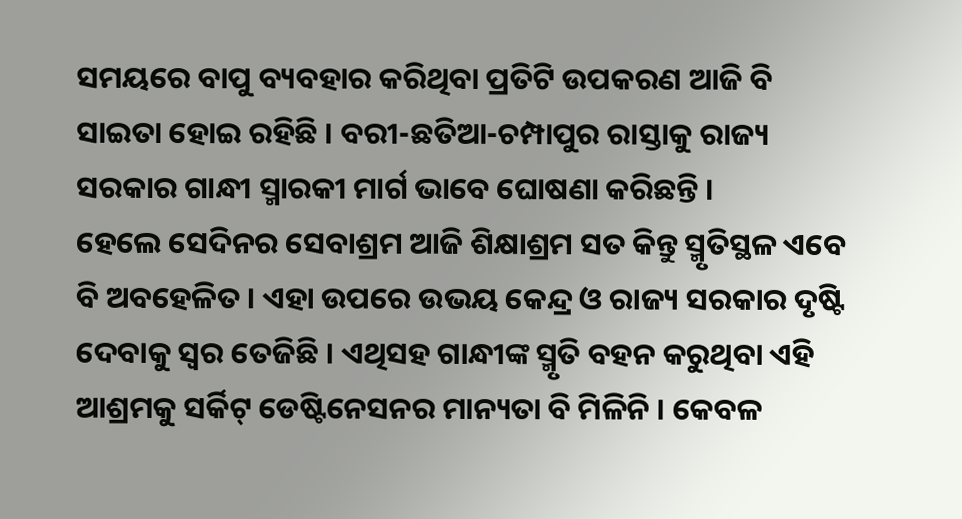ସମୟରେ ବାପୁ ବ୍ୟବହାର କରିଥିବା ପ୍ରତିଟି ଉପକରଣ ଆଜି ବି ସାଇତା ହୋଇ ରହିଛି । ବରୀ-ଛତିଆ-ଚମ୍ପାପୁର ରାସ୍ତାକୁ ରାଜ୍ୟ ସରକାର ଗାନ୍ଧୀ ସ୍ମାରକୀ ମାର୍ଗ ଭାବେ ଘୋଷଣା କରିଛନ୍ତି ।
ହେଲେ ସେଦିନର ସେବାଶ୍ରମ ଆଜି ଶିକ୍ଷାଶ୍ରମ ସତ କିନ୍ତୁ ସ୍ମୃତିସ୍ଥଳ ଏବେ ବି ଅବହେଳିତ । ଏହା ଉପରେ ଉଭୟ କେନ୍ଦ୍ର ଓ ରାଜ୍ୟ ସରକାର ଦୃଷ୍ଟି ଦେବାକୁ ସ୍ବର ତେଜିଛି । ଏଥିସହ ଗାନ୍ଧୀଙ୍କ ସ୍ମୃତି ବହନ କରୁଥିବା ଏହି ଆଶ୍ରମକୁ ସର୍କିଟ୍ ଡେଷ୍ଟିନେସନର ମାନ୍ୟତା ବି ମିଳିନି । କେବଳ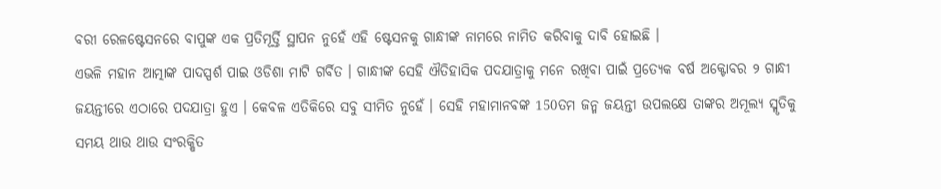ବରୀ ରେଳଷ୍ଟେସନରେ ବାପୁଙ୍କ ଏକ ପ୍ରତିମୂର୍ତ୍ତି ସ୍ଥାପନ ନୁହେଁ ଏହି ଷ୍ଟେସନକୁ ଗାନ୍ଧୀଙ୍କ ନାମରେ ନାମିତ କରିବାକୁ ଦାବି ହୋଇଛି ।
ଏଭଳି ମହାନ ଆତ୍ମାଙ୍କ ପାଦସ୍ପର୍ଶ ପାଇ ଓଡିଶା ମାଟି ଗର୍ବିତ । ଗାନ୍ଧୀଙ୍କ ସେହି ଐତିହାସିକ ପଦଯାତ୍ରାକୁ ମନେ ରଖିବା ପାଇଁ ପ୍ରତ୍ୟେକ ବର୍ଷ ଅକ୍ଟୋବର ୨ ଗାନ୍ଧୀ ଜୟନ୍ତୀରେ ଏଠାରେ ପଦଯାତ୍ରା ହୁଏ । କେବଳ ଏତିକିରେ ସବୁ ସୀମିତ ନୁହେଁ । ସେହି ମହାମାନବଙ୍କ 150ତମ ଜନ୍ମ ଜୟନ୍ତୀ ଉପଲକ୍ଷେ ତାଙ୍କର ଅମୂଲ୍ୟ ସ୍ମୃତିକୁ ସମୟ ଥାଉ ଥାଉ ସଂରକ୍ଷିତ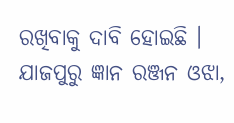ରଖିବାକୁ ଦାବି ହୋଇଛି ।
ଯାଜପୁରୁ ଜ୍ଞାନ ରଞ୍ଜନ ଓଝା,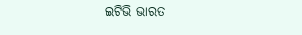ଇଟିଭି ଭାରତ